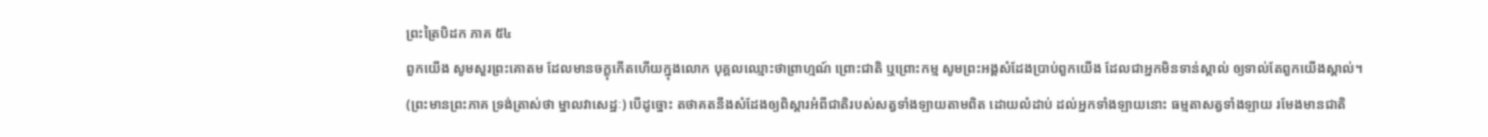ព្រះត្រៃបិដក ភាគ ៥៤
ពួកយើង សូមសួរព្រះគោតម ដែលមានចក្ខុកើតហើយក្នុងលោក បុគ្គលឈ្មោះថាព្រាហ្មណ៍ ព្រោះជាតិ ឬព្រោះកម្ម សូមព្រះអង្គសំដែងប្រាប់ពួកយើង ដែលជាអ្នកមិនទាន់ស្គាល់ ឲ្យទាល់តែពួកយើងស្គាល់។
(ព្រះមានព្រះភាគ ទ្រង់ត្រាស់ថា ម្នាលវាសេដ្ឋៈ) បើដូច្នោះ តថាគតនឹងសំដែងឲ្យពិស្តារអំពីជាតិរបស់សត្វទាំងឡាយតាមពិត ដោយលំដាប់ ដល់អ្នកទាំងឡាយនោះ ធម្មតាសត្វទាំងឡាយ រមែងមានជាតិ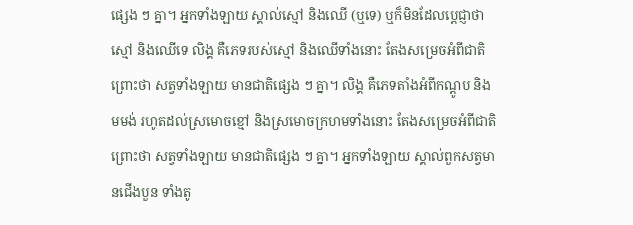ផ្សេង ៗ គ្នា។ អ្នកទាំងឡាយ ស្គាល់ស្មៅ និងឈើ (ឬទេ) ឬក៏មិនដែលប្តេជ្ញាថា ស្មៅ និងឈើទេ លិង្គ គឺភេទរបស់ស្មៅ និងឈើទាំងនោះ តែងសម្រេចអំពីជាតិ ព្រោះថា សត្វទាំងឡាយ មានជាតិផ្សេង ៗ គ្នា។ លិង្គ គឺភេទតាំងអំពីកណ្តូប និងមមង់ រហូតដល់ស្រមោចខ្មៅ និងស្រមោចក្រហមទាំងនោះ តែងសម្រេចអំពីជាតិ ព្រោះថា សត្វទាំងឡាយ មានជាតិផ្សេង ៗ គ្នា។ អ្នកទាំងឡាយ ស្គាល់ពួកសត្វមានជើងបួន ទាំងតូ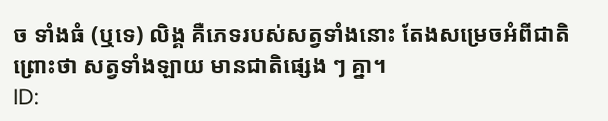ច ទាំងធំ (ឬទេ) លិង្គ គឺភេទរបស់សត្វទាំងនោះ តែងសម្រេចអំពីជាតិ ព្រោះថា សត្វទាំងឡាយ មានជាតិផ្សេង ៗ គ្នា។
ID: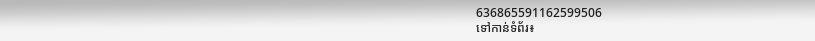636865591162599506
ទៅកាន់ទំព័រ៖